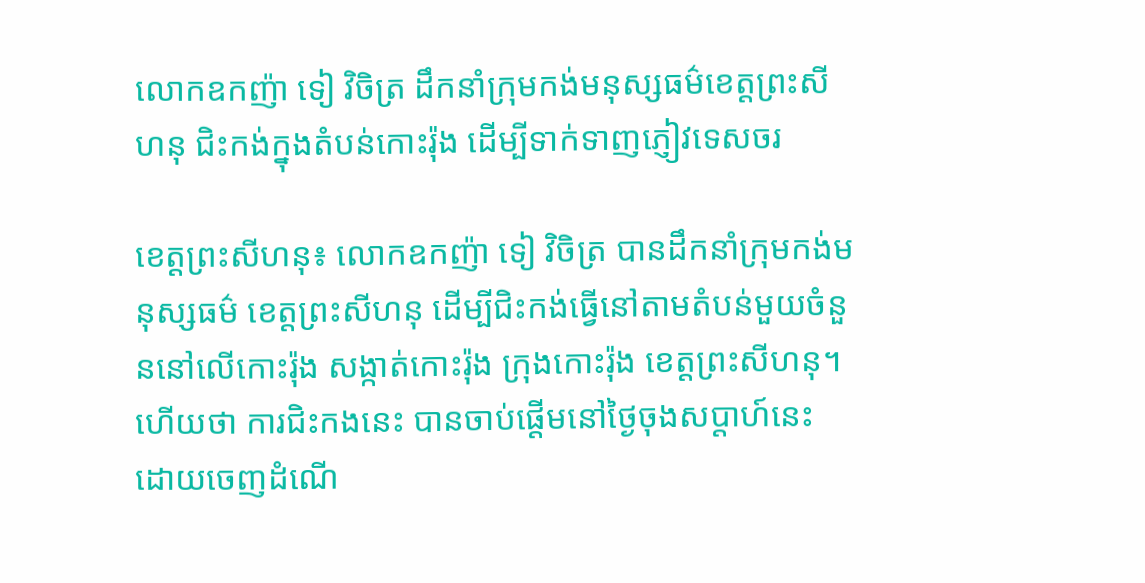លោកឧកញ៉ា ទៀ វិចិត្រ ដឹកនាំក្រុមកង់មនុស្សធម៌ខេត្តព្រះសីហនុ ជិះកង់ក្នុងតំបន់កោះរ៉ុង ដើម្បីទាក់ទាញភ្ញៀវទេសចរ

ខេត្តព្រះសីហនុ៖ លោកឧកញ៉ា ទៀ វិចិត្រ បានដឹកនាំក្រុមកង់មនុស្សធម៌ ខេត្តព្រះសីហនុ ដើម្បីជិះកង់ធ្វើនៅតាមតំបន់មួយចំនួននៅលើកោះរ៉ុង សង្កាត់កោះរ៉ុង ក្រុងកោះរ៉ុង ខេត្តព្រះសីហនុ។ ហើយថា ការជិះកងនេះ បានចាប់ផ្តើមនៅថ្ងៃចុងសប្តាហ៍នេះ ដោយចេញដំណើ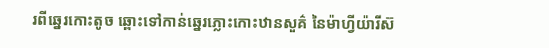រពីឆ្នេរកោះតូច ឆ្ពោះទៅកាន់ឆ្នេរភ្លោះកោះឋានសួគ៌ នៃម៉ាហ្វីយ៉ារីស៊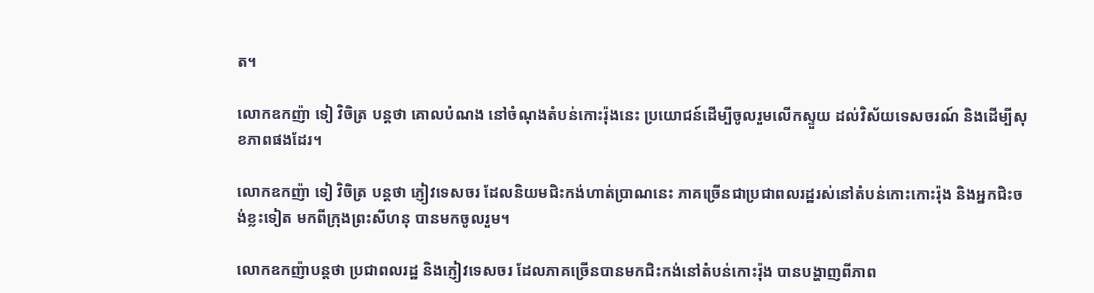ត។

លោកឧកញ៉ា ទៀ វិចិត្រ បន្តថា គោលបំណង នៅចំណុងតំបន់កោះរ៉ុងនេះ ប្រយោជន៍ដើម្បីចូលរួមលើកស្ទួយ ដល់វិស័យទេសចរណ៍ និងដើម្បីសុខភាពផងដែរ។

លោកឧកញ៉ា ទៀ វិចិត្រ បន្តថា ភ្ញៀវទេសចរ ដែលនិយមជិះកង់ហាត់ប្រាណនេះ ភាគច្រើនជាប្រជាពលរដ្ឋរស់នៅតំបន់កោះកោះរ៉ុង និងអ្នកជិះចង់ខ្លះទៀត មកពីក្រុងព្រះសីហនុ បានមកចូលរួម។

លោកឧកញ៉ាបន្តថា ប្រជាពលរដ្ឋ និងភ្ញៀវទេសចរ ដែលភាគច្រើនបានមកជិះកង់នៅតំបន់កោះរ៉ុង បានបង្ហាញពីភាព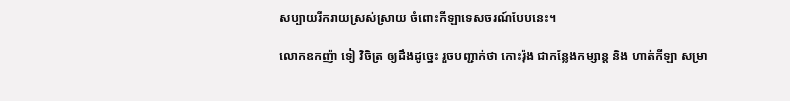សប្បាយរីករាយស្រស់ស្រាយ ចំពោះកីឡាទេសចរណ៍បែបនេះ។

លោកឧកញ៉ា ទៀ វិចិត្រ ឲ្យដឹងដូច្នេះ រួចបញ្ជាក់ថា កោះរ៉ុង ជាកន្លែងកម្សាន្ត និង ហាត់កីឡា សម្រា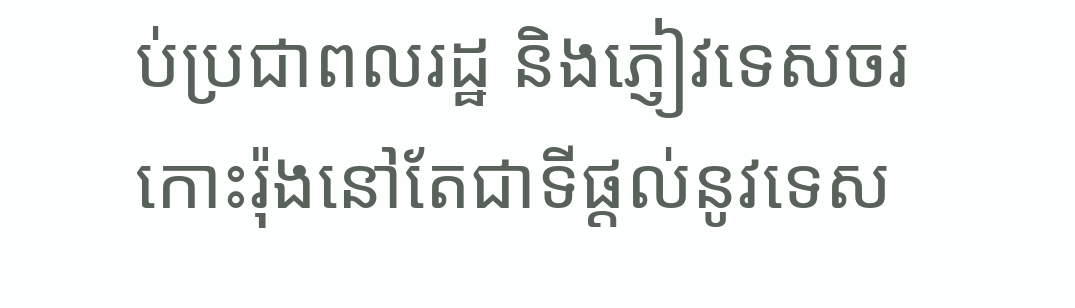ប់ប្រជាពលរដ្ឋ និងភ្ញៀវទេសចរ កោះរ៉ុងនៅតែជាទីផ្ដល់នូវទេស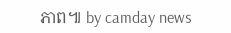ភាព៕ by camday news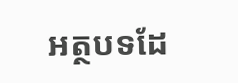អត្ថបទដែ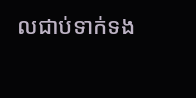លជាប់ទាក់ទង